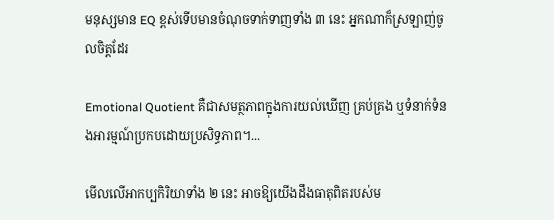មនុស្សមាន EQ ខ្ពស់ទើបមានចំណុចទាក់ទាញទាំង ៣ នេះ អ្នកណាក៏ស្រឡាញ់ចូលចិត្តដែរ

Emotional Quotient គឺជាសមត្ថភាពក្នុងការយល់ឃើញ គ្រប់គ្រង ឬទំនាក់ទំនងអារម្មណ៍ប្រកបដោយប្រសិទ្ធភាព។...

មើលលើអាកប្បកិរិយាទាំង ២ នេះ អាចឱ្យយើងដឹងធាតុពិតរបស់ម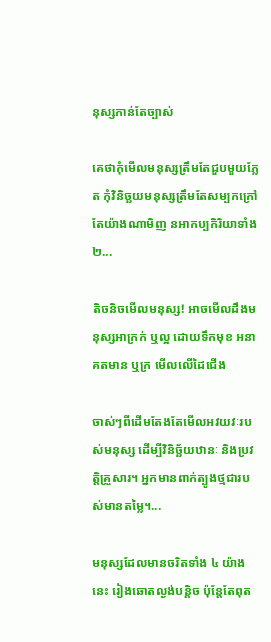នុស្សកាន់តែច្បាស់

គេថាកុំមើលមនុស្សត្រឹមតែជួបមួយភ្លែត កុំវិនិច្ឆយមនុស្សត្រឹមតែសម្បកក្រៅ តែយ៉ាងណាមិញ នអាកប្បកិរិយាទាំង ២...

តិចនិចមើលមនុស្ស! អាចមើលដឹងមនុស្សអាក្រក់ ឬល្អ ដោយទឹកមុខ អនាគតមាន ឬក្រ មើលលើដៃជើង

ចាស់ៗពីដើមតែងតែមើលអវយវៈរបស់មនុស្ស ដើម្បីវិនិច្ឆ័យឋានៈ និងប្រវត្តិគ្រួសារ។ អ្នកមានពាក់ត្បូងថ្មជារបស់មានតម្លៃ។...

មនុស្សដែលមានចរិតទាំង ៤ យ៉ាងនេះ រៀងឆោតល្ងង់បន្តិច ប៉ុន្តែតែពុត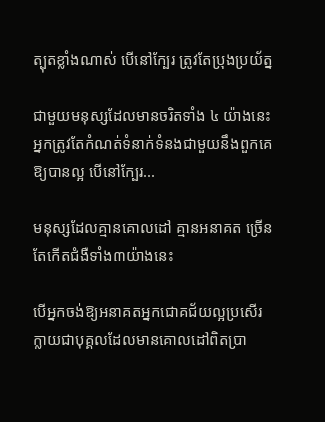ត្បុតខ្លាំងណាស់ បើនៅក្បែរ ត្រូវតែប្រុងប្រយ័ត្ន

ជាមួយមនុស្សដែលមានចរិតទាំង ៤ យ៉ាងនេះ អ្នកត្រូវតែកំណត់ទំនាក់ទំនងជាមួយនឹងពួកគេឱ្យបានល្អ បើនៅក្បែរ...

មនុស្សដែលគ្មានគោលដៅ គ្មានអនាគត ច្រើនតែកើតជំងឺទាំង៣យ៉ាងនេះ

បើអ្នកចង់ឱ្យអនាគតអ្នកជោគជ័យល្អប្រសើរ ក្លាយជាបុគ្គលដែលមានគោលដៅពិតប្រា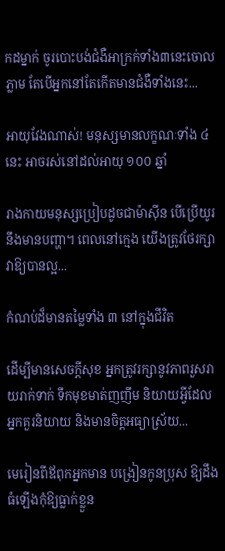កដម្នាក់ ចូរបោះបង់ជំងឺអាក្រក់ទាំង៣នេះចោលភ្លាម តែបើអ្នកនៅតែកើតមានជំងឺទាំងនេះ...

អាយុវែងណាស់! មនុស្សមានលក្ខណៈទាំង ៤ នេះ អាចរស់នៅដល់អាយុ ១០០ ឆ្នាំ

រាងកាយមនុស្សប្រៀបដូចជាម៉ាស៊ីន បើប្រើយូរនឹងមានបញ្ហា។ ពេលនៅក្មេង យើងត្រូវថែរក្សាវាឱ្យបានល្អ...

កំណប់ដ៏មានតម្លៃទាំង ៣ នៅក្នុងជីវិត

ដើម្បីមានសេចក្តីសុខ អ្នកត្រូវរក្សានូវភាពរួសរាយរាក់ទាក់ ទឹកមុខមាត់ញញឹម និយាយអ្វីដែលអ្នកគួរនិយាយ និងមានចិត្តអធ្យាស្រ័យ...

មេរៀនពីឪពុកអ្នកមាន បង្រៀនកូនប្រុស ឱ្យដឹង ធំឡើងកុំឱ្យធ្លាក់ខ្លួន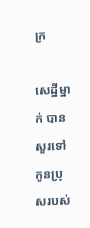ក្រ

សេដ្ឋីម្នាក់ បានសួរទៅកូនប្រុសរបស់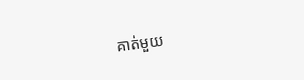គាត់មួយ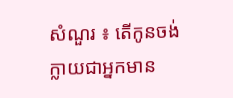សំណួរ ៖ តើកូនចង់ក្លាយជាអ្នកមាន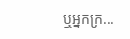ឬអ្នកក្រ...